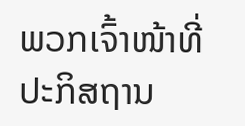ພວກເຈົ້າໜ້າທີ່ປະກິສຖານ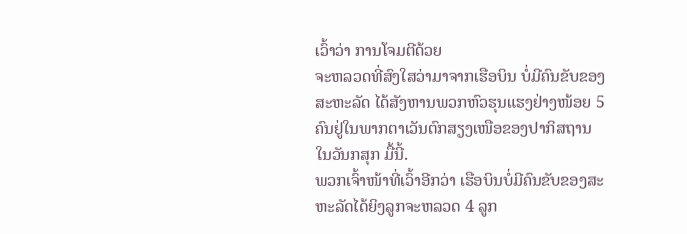ເວົ້າວ່າ ການໂຈມຕີດ້ວຍ
ຈະຫລວດທີ່ສົງໃສວ່າມາຈາກເຮືອບິນ ບໍ່ມີຄົນຂັບຂອງ
ສະຫະລັດ ໄດ້ສັງຫານພວກຫົວຮຸນແຮງຢ່າງໜ້ອຍ 5
ຄົນຢູ່ໃນພາກຕາເວັນຕົກສຽງເໜືອຂອງປາກິສຖານ
ໃນວັນກສຸກ ມື້ນີ້.
ພວກເຈົ້າໜ້າທີ່ເວົ້າອີກວ່າ ເຮືອບິນບໍ່ມີຄົນຂັບຂອງສະ
ຫະລັດໄດ້ຍິງລູກຈະຫລວດ 4 ລູກ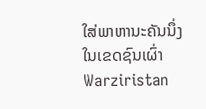ໃສ່ພາຫານະຄັນນຶ່ງ
ໃນເຂດຊົນເຜົ່າ Warziristan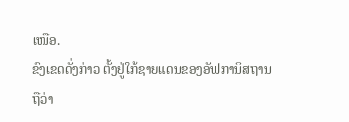ເໜືອ.
ຂົງເຂດດັ່ງກ່າວ ຕັ້ງຢູ່ໃກ້ຊາຍແດນຂອງອັຟການິສຖານ
ຖືວ່າ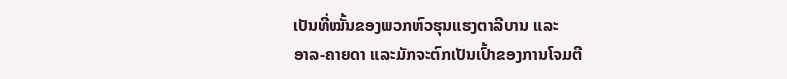ເປັນທີ່ໝັ້ນຂອງພວກຫົວຮຸນແຮງຕາລີບານ ແລະ
ອາລ-ຄາຍດາ ແລະມັກຈະຕົກເປັນເປົ້າຂອງການໂຈມຕີ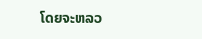ໂດຍຈະຫລວ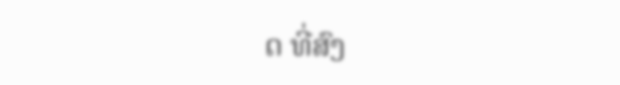ດ ທີ່ສົງ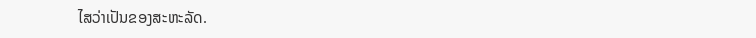ໄສວ່າເປັນຂອງສະຫະລັດ.